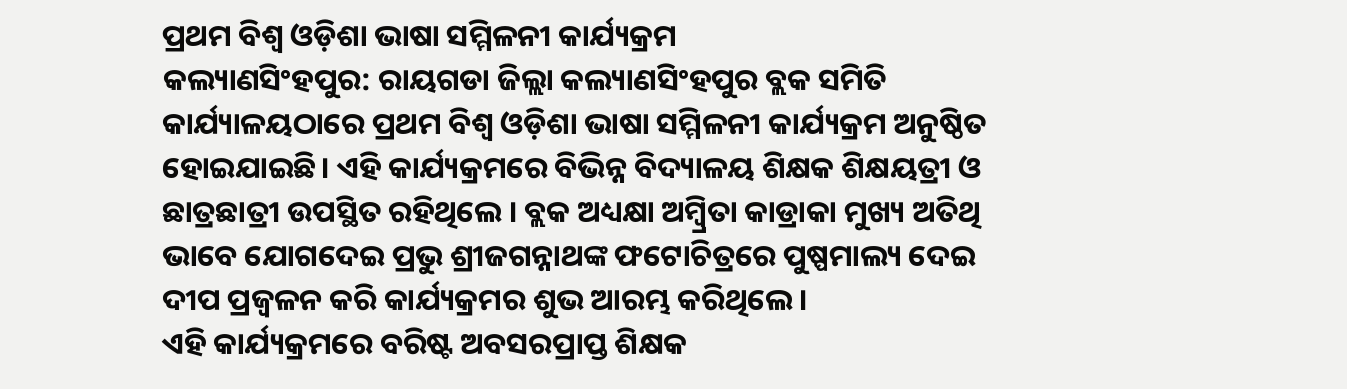ପ୍ରଥମ ବିଶ୍ୱ ଓଡ଼ିଶା ଭାଷା ସମ୍ମିଳନୀ କାର୍ଯ୍ୟକ୍ରମ
କଲ୍ୟାଣସିଂହପୁର: ରାୟଗଡା ଜିଲ୍ଲା କଲ୍ୟାଣସିଂହପୁର ବ୍ଲକ ସମିତି କାର୍ଯ୍ୟାଳୟଠାରେ ପ୍ରଥମ ବିଶ୍ୱ ଓଡ଼ିଶା ଭାଷା ସମ୍ମିଳନୀ କାର୍ଯ୍ୟକ୍ରମ ଅନୁଷ୍ଠିତ ହୋଇଯାଇଛି। ଏହି କାର୍ଯ୍ୟକ୍ରମରେ ବିଭିନ୍ନ ବିଦ୍ୟାଳୟ ଶିକ୍ଷକ ଶିକ୍ଷୟତ୍ରୀ ଓ ଛାତ୍ରଛାତ୍ରୀ ଉପସ୍ଥିତ ରହିଥିଲେ । ବ୍ଲକ ଅଧ୍ୟକ୍ଷା ଅମ୍ବ୍ରିତା କାଡ୍ରାକା ମୁଖ୍ୟ ଅତିଥି ଭାବେ ଯୋଗଦେଇ ପ୍ରଭୁ ଶ୍ରୀଜଗନ୍ନାଥଙ୍କ ଫଟୋଚିତ୍ରରେ ପୁଷ୍ପମାଲ୍ୟ ଦେଇ ଦୀପ ପ୍ରଜ୍ୱଳନ କରି କାର୍ଯ୍ୟକ୍ରମର ଶୁଭ ଆରମ୍ଭ କରିଥିଲେ ।
ଏହି କାର୍ଯ୍ୟକ୍ରମରେ ବରିଷ୍ଟ ଅବସରପ୍ରାପ୍ତ ଶିକ୍ଷକ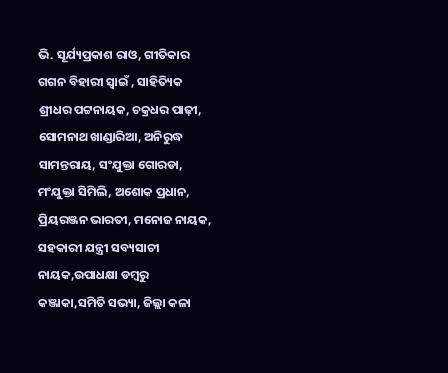ଭି. ସୂର୍ଯ୍ୟପ୍ରକାଶ ରାଓ, ଗୀତିକାର ଗଗନ ବିହାରୀ ସ୍ୱାଇଁ , ସାହିତ୍ୟିକ ଶ୍ରୀଧର ପଟ୍ଟନାୟକ, ଚକ୍ରଧର ପାଢ଼ୀ, ସୋମନାଥ ଖାଣ୍ଡାରିଆ, ଅନିରୁଦ୍ଧ ସାମନ୍ତରାୟ, ସଂଯୁକ୍ତା ଗୋରଡା, ମଂଯୁକ୍ତା ସିମିଲି, ଅଶୋକ ପ୍ରଧାନ, ପ୍ରିୟରଞ୍ଜନ ଭାରତୀ, ମନୋଜ ନାୟକ, ସହକାରୀ ଯନ୍ତ୍ରୀ ସବ୍ୟସାଚୀ ନାୟକ,ଉପାଧକ୍ଷା ଡମ୍ବରୁ କଞ୍ଜାକା,ସମିତି ସଭ୍ୟା, ଜିଲ୍ଲା କଳା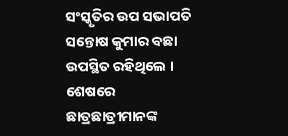ସଂସ୍କୃତିର ଉପ ସଭାପତି ସନ୍ତୋଷ କୁମାର ବଛା ଉପସ୍ଥିତ ରହିଥିଲେ । ଶେଷରେ ଛାତ୍ରଛାତ୍ରୀମାନଙ୍କ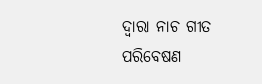ଦ୍ବାରା ନାଚ ଗୀତ ପରିବେଷଣ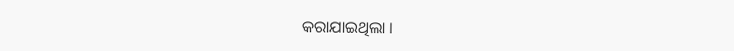କରାଯାଇଥିଲା ।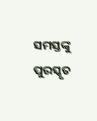ସମସ୍ତଙ୍କୁ ପୁରସ୍କୃତ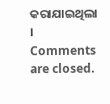କରାଯାଇଥିଲା ।
Comments are closed.